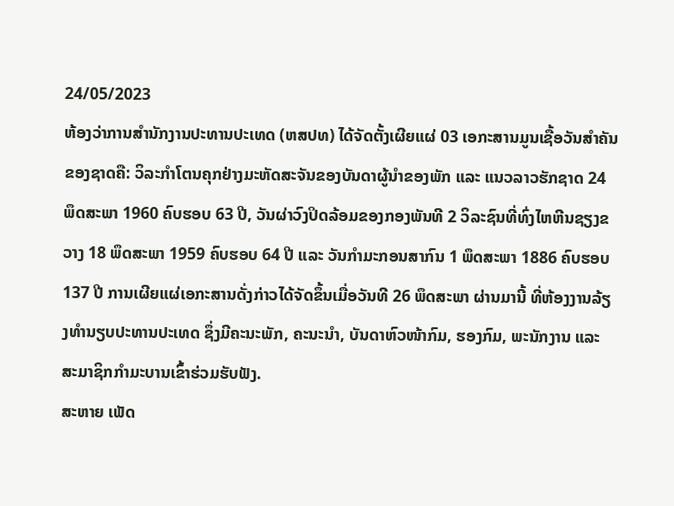24/05/2023
ຫ້ອງວ່າການສຳນັກງານປະທານປະເທດ (ຫສປທ) ໄດ້ຈັດຕັ້ງເຜີຍແຜ່ 03 ເອກະສານມູນເຊື້ອວັນສໍາຄັນຂອງຊາດຄື: ວິລະກຳໂຕນຄຸກຢ່າງມະຫັດສະຈັນຂອງບັນດາຜູ້ນຳຂອງພັກ ແລະ ແນວລາວຮັກຊາດ 24 ພຶດສະພາ 1960 ຄົບຮອບ 63 ປີ, ວັນຜ່າວົງປິດລ້ອມຂອງກອງພັນທີ 2 ວິລະຊົນທີ່ທົ່ງໄຫຫີນຊຽງຂວາງ 18 ພຶດສະພາ 1959 ຄົບຮອບ 64 ປີ ແລະ ວັນກໍາມະກອນສາກົນ 1 ພຶດສະພາ 1886 ຄົບຮອບ 137 ປີ ການເຜີຍແຜ່ເອກະສານດັ່ງກ່າວໄດ້ຈັດຂຶ້ນເມື່ອວັນທີ 26 ພຶດສະພາ ຜ່ານມານີ້ ທີ່ຫ້ອງງານລ້ຽງທໍານຽບປະທານປະເທດ ຊຶ່ງມີຄະນະພັກ, ຄະນະນຳ, ບັນດາຫົວໜ້າກົມ, ຮອງກົມ, ພະນັກງານ ແລະ ສະມາຊິກກໍາມະບານເຂົ້າຮ່ວມຮັບຟັງ.
ສະຫາຍ ເພັດ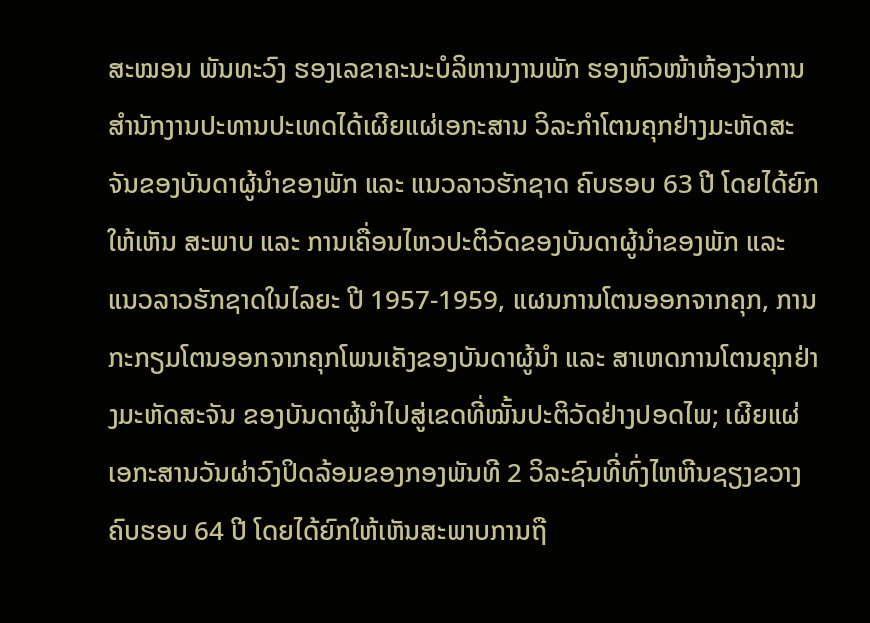ສະໝອນ ພັນທະວົງ ຮອງເລຂາຄະນະບໍລິຫານງານພັກ ຮອງຫົວໜ້າຫ້ອງວ່າການ ສຳນັກງານປະທານປະເທດໄດ້ເຜີຍແຜ່ເອກະສານ ວິລະກຳໂຕນຄຸກຢ່າງມະຫັດສະຈັນຂອງບັນດາຜູ້ນຳຂອງພັກ ແລະ ແນວລາວຮັກຊາດ ຄົບຮອບ 63 ປີ ໂດຍໄດ້ຍົກໃຫ້ເຫັນ ສະພາບ ແລະ ການເຄື່ອນໄຫວປະຕິວັດຂອງບັນດາຜູ້ນໍາຂອງພັກ ແລະ ແນວລາວຮັກຊາດໃນໄລຍະ ປີ 1957-1959, ແຜນການໂຕນອອກຈາກຄຸກ, ການກະກຽມໂຕນອອກຈາກຄຸກໂພນເຄັງຂອງບັນດາຜູ້ນຳ ແລະ ສາເຫດການໂຕນຄຸກຢ່າງມະຫັດສະຈັນ ຂອງບັນດາຜູ້ນຳໄປສູ່ເຂດທີ່ໝັ້ນປະຕິວັດຢ່າງປອດໄພ; ເຜີຍແຜ່ເອກະສານວັນຜ່າວົງປິດລ້ອມຂອງກອງພັນທີ 2 ວິລະຊົນທີ່ທົ່ງໄຫຫີນຊຽງຂວາງ ຄົບຮອບ 64 ປີ ໂດຍໄດ້ຍົກໃຫ້ເຫັນສະພາບການຖື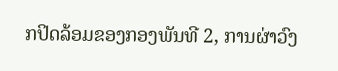ກປິດລ້ອມຂອງກອງພັນທີ 2, ການຜ່າວົງ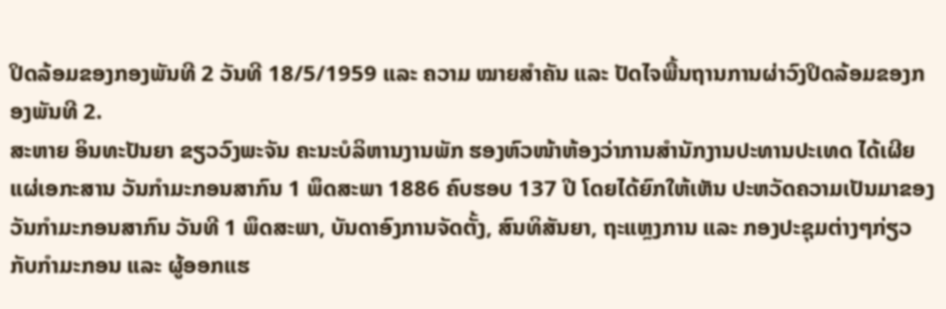ປິດລ້ອມຂອງກອງພັນທີ 2 ວັນທີ 18/5/1959 ແລະ ຄວາມ ໝາຍສຳຄັນ ແລະ ປັດໄຈພື້ນຖານການຜ່າວົງປິດລ້ອມຂອງກອງພັນທີ 2.
ສະຫາຍ ອິນທະປັນຍາ ຂຽວວົງພະຈັນ ຄະນະບໍລິຫານງານພັກ ຮອງຫົວໜ້າຫ້ອງວ່າການສຳນັກງານປະທານປະເທດ ໄດ້ເຜີຍແຜ່ເອກະສານ ວັນກຳມະກອນສາກົນ 1 ພຶດສະພາ 1886 ຄົບຮອບ 137 ປີ ໂດຍໄດ້ຍົກໃຫ້ເຫັນ ປະຫວັດຄວາມເປັນມາຂອງວັນກຳມະກອນສາກົນ ວັນທີ 1 ພຶດສະພາ, ບັນດາອົງການຈັດຕັ້ງ, ສົນທິສັນຍາ, ຖະແຫຼງການ ແລະ ກອງປະຊຸມຕ່າງໆກ່ຽວກັບກຳມະກອນ ແລະ ຜູ້ອອກແຮ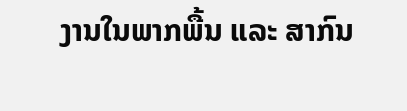ງານໃນພາກພື້ນ ແລະ ສາກົນ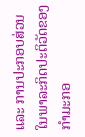ແລະ ການປະກອບສ່ວນໃນພາລະກິດປະຕິວັດຂອງກຳມະກອ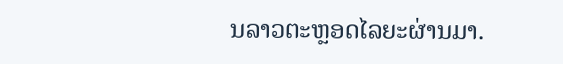ນລາວຕະຫຼອດໄລຍະຜ່ານມາ.